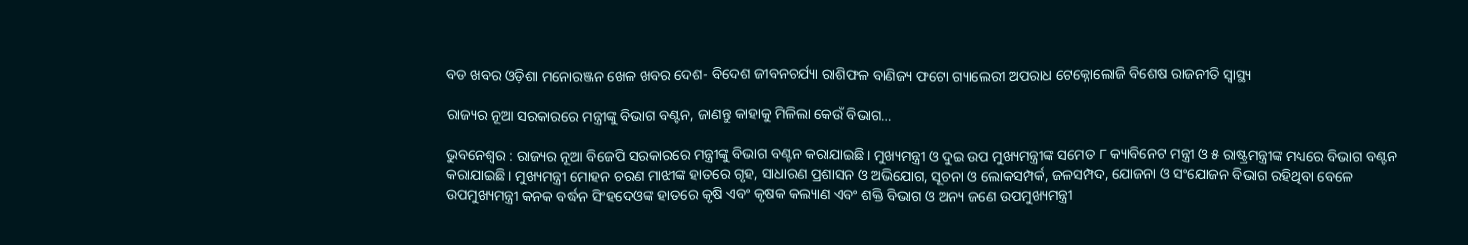ବଡ ଖବର ଓଡ଼ିଶା ମନୋରଞ୍ଜନ ଖେଳ ଖବର ଦେଶ- ବିଦେଶ ଜୀବନଚର୍ଯ୍ୟା ରାଶିଫଳ ବାଣିଜ୍ୟ ଫଟୋ ଗ୍ୟାଲେରୀ ଅପରାଧ ଟେକ୍ନୋଲୋଜି ବିଶେଷ ରାଜନୀତି ସ୍ଵାସ୍ଥ୍ୟ

ରାଜ୍ୟର ନୂଆ ସରକାରରେ ମନ୍ତ୍ରୀଙ୍କୁ ବିଭାଗ ବଣ୍ଟନ, ଜାଣନ୍ତୁ କାହାକୁ ମିଳିଲା କେଉଁ ବିଭାଗ…

ଭୁବନେଶ୍ବର : ରାଜ୍ୟର ନୂଆ ବିଜେପି ସରକାରରେ ମନ୍ତ୍ରୀଙ୍କୁ ବିଭାଗ ବଣ୍ଟନ କରାଯାଇଛି। ମୁଖ୍ୟମନ୍ତ୍ରୀ ଓ ଦୁଇ ଉପ ମୁଖ୍ୟମନ୍ତ୍ରୀଙ୍କ ସମେତ ୮ କ୍ୟାବିନେଟ ମନ୍ତ୍ରୀ ଓ ୫ ରାଷ୍ଟ୍ରମନ୍ତ୍ରୀଙ୍କ ମଧ୍ୟରେ ବିଭାଗ ବଣ୍ଟନ କରାଯାଇଛି। ମୁଖ୍ୟମନ୍ତ୍ରୀ ମୋହନ ଚରଣ ମାଝୀଙ୍କ ହାତରେ ଗୃହ, ସାଧାରଣ ପ୍ରଶାସନ ଓ ଅଭିଯୋଗ, ସୂଚନା ଓ ଲୋକସମ୍ପର୍କ, ଜଳସମ୍ପଦ, ଯୋଜନା ଓ ସଂଯୋଜନ ବିଭାଗ ରହିଥିବା ବେଳେ ଉପମୁଖ୍ୟମନ୍ତ୍ରୀ କନକ ବର୍ଦ୍ଧନ ସିଂହଦେଓଙ୍କ ହାତରେ କୃଷି ଏବଂ କୃଷକ କଲ୍ୟାଣ ଏବଂ ଶକ୍ତି ବିଭାଗ ଓ ଅନ୍ୟ ଜଣେ ଉପମୁଖ୍ୟମନ୍ତ୍ରୀ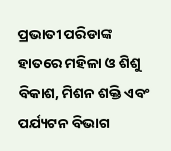ପ୍ରଭାତୀ ପରିଡାଙ୍କ ହାତରେ ମହିଳା ଓ ଶିଶୁ ବିକାଶ, ମିଶନ ଶକ୍ତି ଏବଂ ପର୍ଯ୍ୟଟନ ବିଭାଗ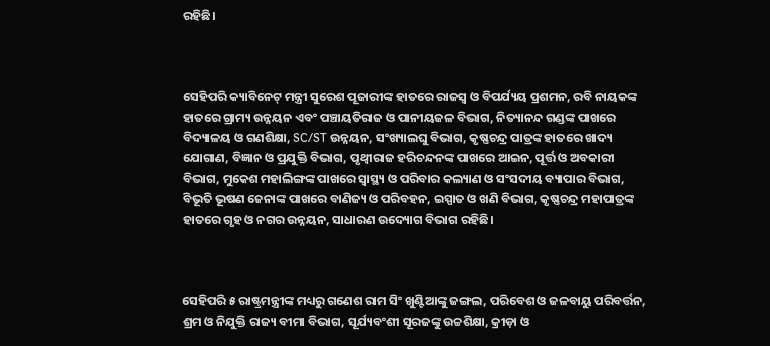ରହିଛି।



ସେହିପରି କ୍ୟାବିନେଟ୍‍ ମନ୍ତ୍ରୀ ସୁରେଶ ପୂଜାରୀଙ୍କ ହାତରେ ରାଜସ୍ୱ ଓ ବିପର୍ଯ୍ୟୟ ପ୍ରଶମନ, ରବି ନାୟକଙ୍କ ହାତରେ ଗ୍ରାମ୍ୟ ଉନ୍ନୟନ ଏବଂ ପଞ୍ଚାୟତିରାଜ ଓ ପାନୀୟଜଳ ବିଭାଗ, ନିତ୍ୟାନନ୍ଦ ଗଣ୍ଡଙ୍କ ପାଖରେ ବିଦ୍ୟାଳୟ ଓ ଗଣଶିକ୍ଷା, SC/ST ଉନ୍ନୟନ, ସଂଖ୍ୟାଲଘୁ ବିଭାଗ, କୃଷ୍ଣଚନ୍ଦ୍ର ପାତ୍ରଙ୍କ ହାତରେ ଖାଦ୍ୟ ଯୋଗାଣ, ବିଜ୍ଞାନ ଓ ପ୍ରଯୁକ୍ତି ବିଭାଗ, ପୃଥ୍ୱୀରାଜ ହରିଚନ୍ଦନଙ୍କ ପାଖରେ ଆଇନ, ପୂର୍ତ୍ତ ଓ ଅବକାରୀ ବିଭାଗ, ମୁକେଶ ମହାଲିଙ୍ଗଙ୍କ ପାଖରେ ସ୍ୱାସ୍ଥ୍ୟ ଓ ପରିବାର କଲ୍ୟାଣ ଓ ସଂସଦୀୟ ବ୍ୟାପାର ବିଭାଗ, ବିଭୂତି ଭୂଷଣ ଜେନାଙ୍କ ପାଖରେ ବାଣିଜ୍ୟ ଓ ପରିବହନ, ଇସ୍ପାତ ଓ ଖଣି ବିଭାଗ, କୃଷ୍ଣଚନ୍ଦ୍ର ମହାପାତ୍ରଙ୍କ ହାତରେ ଗୃହ ଓ ନଗର ଉନ୍ନୟନ, ସାଧାରଣ ଉଦ୍ୟୋଗ ବିଭାଗ ରହିଛି।



ସେହିପରି ୫ ରାଷ୍ଟ୍ରମନ୍ତ୍ରୀଙ୍କ ମଧ୍ୟରୁ ଗଣେଶ ରାମ ସିଂ ଖୁଣ୍ଟିଆଙ୍କୁ ଜଙ୍ଗଲ, ପରିବେଶ ଓ ଜଳବାୟୁ ପରିବର୍ତ୍ତନ, ଶ୍ରମ ଓ ନିଯୁକ୍ତି ରାଜ୍ୟ ବୀମା ବିଭାଗ, ସୂର୍ଯ୍ୟବଂଶୀ ସୂରଜଙ୍କୁ ଉଚ୍ଚଶିକ୍ଷା, କ୍ରୀଡ଼ା ଓ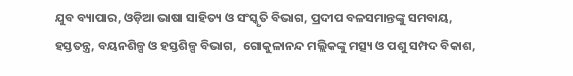ଯୁବ ବ୍ୟାପାର, ଓଡ଼ିଆ ଭାଷା ସାହିତ୍ୟ ଓ ସଂସ୍କୃତି ବିଭାଗ, ପ୍ରଦୀପ ବଳସମାନ୍ତଙ୍କୁ ସମବାୟ, ହସ୍ତତନ୍ତ୍ର, ବୟନଶିଳ୍ପ ଓ ହସ୍ତଶିଳ୍ପ ବିଭାଗ,  ଗୋକୁଳାନନ୍ଦ ମଲ୍ଲିକଙ୍କୁ ମତ୍ସ୍ୟ ଓ ପଶୁ ସମ୍ପଦ ବିକାଶ,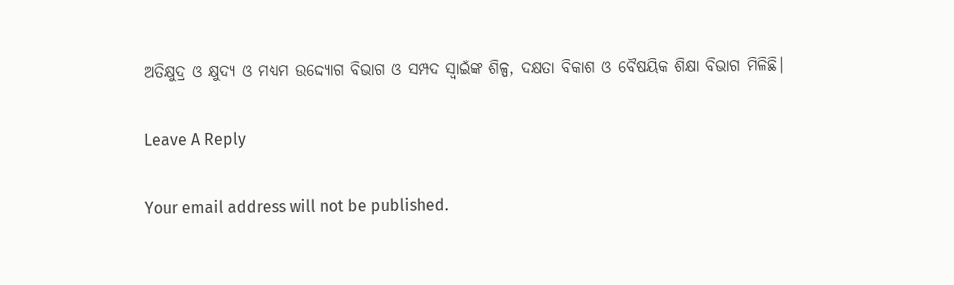ଅତିକ୍ଷୁଦ୍ର ଓ କ୍ଷୁଦ୍ୟ ଓ ମଧ୍ୟମ ଉଦ୍ଦ୍ୟୋଗ ବିଭାଗ ଓ ସମ୍ପଦ ସ୍ୱାଇଁଙ୍କ ଶିଳ୍ପ, ଦକ୍ଷତା ବିକାଶ ଓ ବୈଷୟିକ ଶିକ୍ଷା ବିଭାଗ ମିଳିଛି।

Leave A Reply

Your email address will not be published.